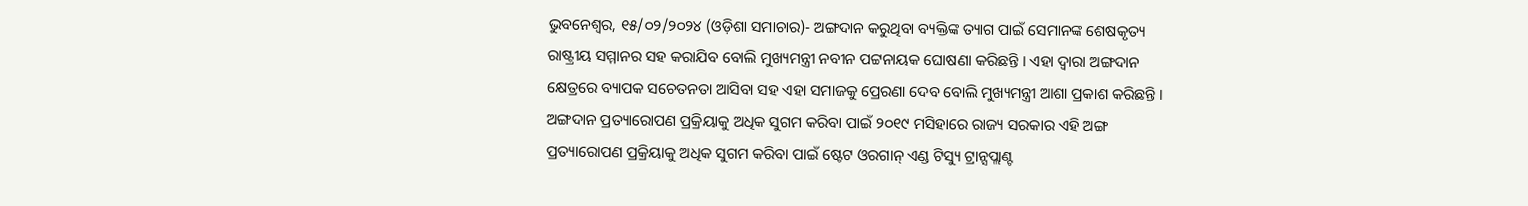ଭୁବନେଶ୍ବର, ୧୫/୦୨/୨୦୨୪ (ଓଡ଼ିଶା ସମାଚାର)- ଅଙ୍ଗଦାନ କରୁଥିବା ବ୍ୟକ୍ତିଙ୍କ ତ୍ୟାଗ ପାଇଁ ସେମାନଙ୍କ ଶେଷକୃତ୍ୟ ରାଷ୍ଟ୍ରୀୟ ସମ୍ମାନର ସହ କରାଯିବ ବୋଲି ମୁଖ୍ୟମନ୍ତ୍ରୀ ନବୀନ ପଟ୍ଟନାୟକ ଘୋଷଣା କରିଛନ୍ତି । ଏହା ଦ୍ବାରା ଅଙ୍ଗଦାନ କ୍ଷେତ୍ରରେ ବ୍ୟାପକ ସଚେତନତା ଆସିବା ସହ ଏହା ସମାଜକୁ ପ୍ରେରଣା ଦେବ ବୋଲି ମୁଖ୍ୟମନ୍ତ୍ରୀ ଆଶା ପ୍ରକାଶ କରିଛନ୍ତି । ଅଙ୍ଗଦାନ ପ୍ରତ୍ୟାରୋପଣ ପ୍ରକ୍ରିୟାକୁ ଅଧିକ ସୁଗମ କରିବା ପାଇଁ ୨୦୧୯ ମସିହାରେ ରାଜ୍ୟ ସରକାର ଏହି ଅଙ୍ଗ ପ୍ରତ୍ୟାରୋପଣ ପ୍ରକ୍ରିୟାକୁ ଅଧିକ ସୁଗମ କରିବା ପାଇଁ ଷ୍ଟେଟ ଓରଗାନ୍ ଏଣ୍ଡ ଟିସ୍ୟୁ ଟ୍ରାନ୍ସପ୍ଲାଣ୍ଟ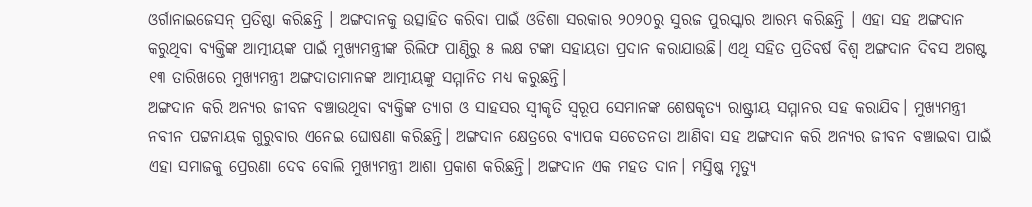ଓର୍ଗାନାଇଜେସନ୍ ପ୍ରତିଷ୍ଠା କରିଛନ୍ତି । ଅଙ୍ଗଦାନକୁ ଉତ୍ସାହିତ କରିବା ପାଇଁ ଓଡିଶା ସରକାର ୨୦୨୦ରୁ ସୁରଜ ପୁରସ୍କାର ଆରମ୍ଭ କରିଛନ୍ତି । ଏହା ସହ ଅଙ୍ଗଦାନ କରୁଥିବା ବ୍ୟକ୍ତିଙ୍କ ଆତ୍ମୀୟଙ୍କ ପାଇଁ ମୁଖ୍ୟମନ୍ତ୍ରୀଙ୍କ ରିଲିଫ ପାଣ୍ଠିରୁ ୫ ଲକ୍ଷ ଟଙ୍କା ସହାୟତା ପ୍ରଦାନ କରାଯାଉଛି। ଏଥି ସହିତ ପ୍ରତିବର୍ଷ ବିଶ୍ୱ ଅଙ୍ଗଦାନ ଦିବସ ଅଗଷ୍ଟ ୧୩ ତାରିଖରେ ମୁଖ୍ୟମନ୍ତ୍ରୀ ଅଙ୍ଗଦାତାମାନଙ୍କ ଆତ୍ମୀୟଙ୍କୁ ସମ୍ମାନିତ ମଧ୍ୟ କରୁଛନ୍ତି।
ଅଙ୍ଗଦାନ କରି ଅନ୍ୟର ଜୀବନ ବଞ୍ଚାଉଥିବା ବ୍ୟକ୍ତିଙ୍କ ତ୍ୟାଗ ଓ ସାହସର ସ୍ୱୀକୃତି ସ୍ୱରୂପ ସେମାନଙ୍କ ଶେଷକୃତ୍ୟ ରାଷ୍ଟ୍ରୀୟ ସମ୍ମାନର ସହ କରାଯିବ। ମୁଖ୍ୟମନ୍ତ୍ରୀ ନବୀନ ପଟ୍ଟନାୟକ ଗୁରୁବାର ଏନେଇ ଘୋଷଣା କରିଛନ୍ତି। ଅଙ୍ଗଦାନ କ୍ଷେତ୍ରରେ ବ୍ୟାପକ ସଚେତନତା ଆଣିବା ସହ ଅଙ୍ଗଦାନ କରି ଅନ୍ୟର ଜୀବନ ବଞ୍ଚାଇବା ପାଇଁ ଏହା ସମାଜକୁ ପ୍ରେରଣା ଦେବ ବୋଲି ମୁଖ୍ୟମନ୍ତ୍ରୀ ଆଶା ପ୍ରକାଶ କରିଛନ୍ତି। ଅଙ୍ଗଦାନ ଏକ ମହତ ଦାନ। ମସ୍ତିଷ୍କ ମୃତ୍ୟୁ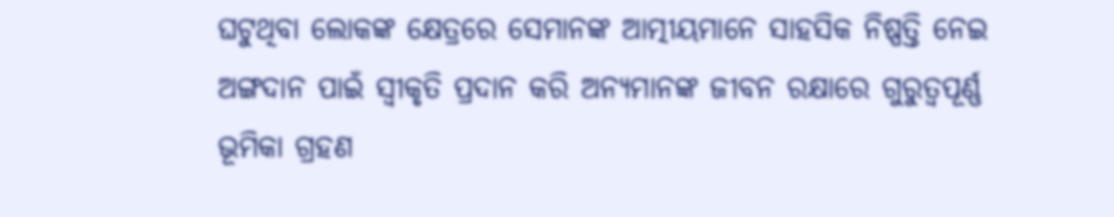ଘଟୁଥିବା ଲୋକଙ୍କ କ୍ଷେତ୍ରରେ ସେମାନଙ୍କ ଆତ୍ମୀୟମାନେ ସାହସିକ ନିଷ୍ପତ୍ତି ନେଇ ଅଙ୍ଗଦାନ ପାଇଁ ସ୍ୱୀକୃତି ପ୍ରଦାନ କରି ଅନ୍ୟମାନଙ୍କ ଜୀବନ ରକ୍ଷାରେ ଗୁରୁତ୍ୱପୂର୍ଣ୍ଣ ଭୂମିକା ଗ୍ରହଣ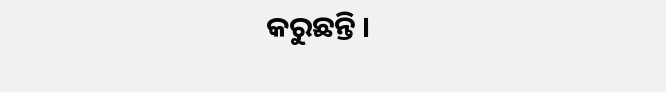କରୁଛନ୍ତି ।